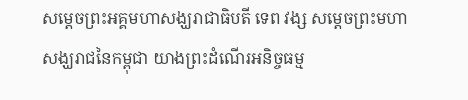សម្តេចព្រះអគ្គមហាសង្ឃរាជាធិបតី ទេព វង្ស សម្តេចព្រះមហាសង្ឃរាជនៃកម្ពុជា យាងព្រះដំណើរអនិច្ចធម្ម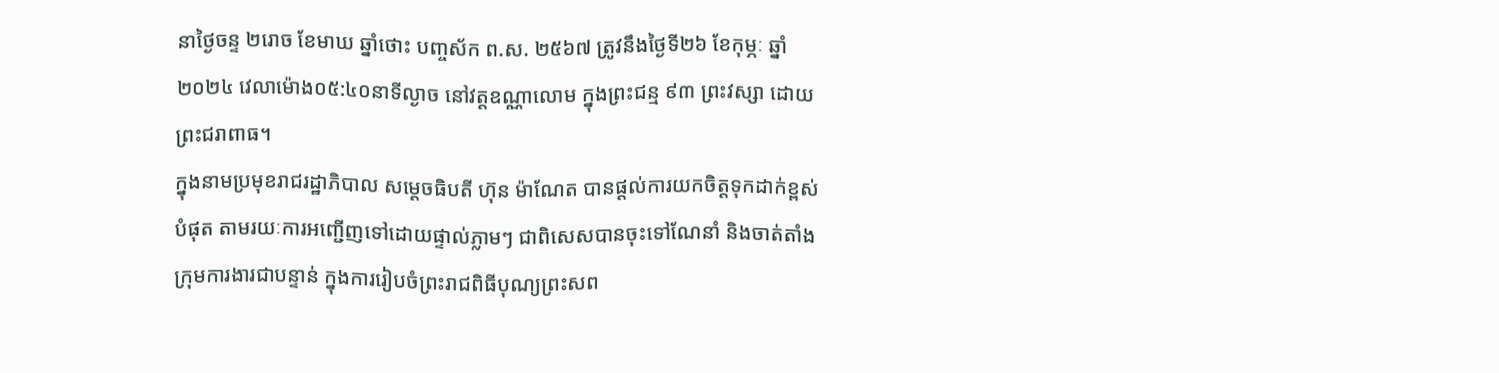នាថ្ងៃចន្ទ ២រោច ខែមាឃ ឆ្នាំថោះ បញ្ចស័ក ព.ស. ២៥៦៧ ត្រូវនឹងថ្ងៃទី២៦ ខែកុម្ភៈ ឆ្នាំ២០២៤ វេលាម៉ោង០៥:៤០នាទីល្ងាច នៅវត្តឧណ្ណាលោម ក្នុងព្រះជន្ម ៩៣ ព្រះវស្សា ដោយព្រះជរាពាធ។
ក្នុងនាមប្រមុខរាជរដ្ឋាភិបាល សម្តេចធិបតី ហ៊ុន ម៉ាណែត បានផ្តល់ការយកចិត្តទុកដាក់ខ្ពស់បំផុត តាមរយៈការអញ្ជើញទៅដោយផ្ទាល់ភ្លាមៗ ជាពិសេសបានចុះទៅណែនាំ និងចាត់តាំងក្រុមការងារជាបន្ទាន់ ក្នុងការរៀបចំព្រះរាជពិធីបុណ្យព្រះសព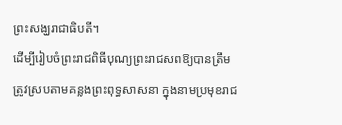ព្រះសង្ឃរាជាធិបតី។
ដើម្បីរៀបចំព្រះរាជពិធីបុណ្យព្រះរាជសពឱ្យបានត្រឹមត្រូវស្របតាមគន្លងព្រះពុទ្ធសាសនា ក្នុងនាមប្រមុខរាជ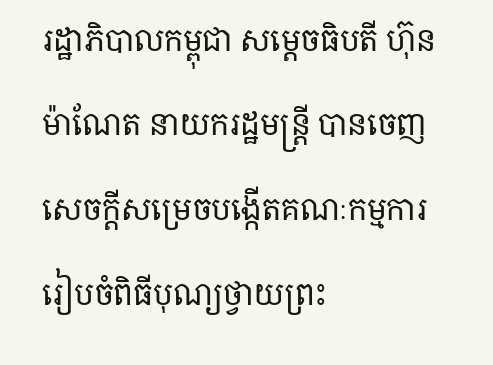រដ្ឋាភិបាលកម្ពុជា សម្តេចធិបតី ហ៊ុន ម៉ាណែត នាយករដ្ឋមន្រ្តី បានចេញសេចក្តីសម្រេចបង្កើតគណៈកម្មការរៀបចំពិធីបុណ្យថ្វាយព្រះ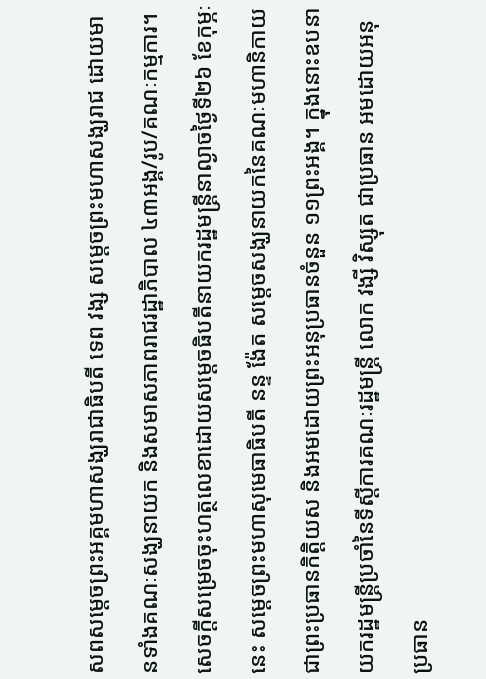សពសម្តេចព្រះអគ្គមហាសង្ឃរាជាធិបតី ទេព វង្ស សម្តេចព្រះមហាសង្ឃរាជ ដោយមានទាំងគណៈសង្ឃនាយក និងសមាសភាពរាជរដ្ឋាភិបាល ៤៣អង្គ/រូប/គណៈកម្មការ។
សេចក្តីសម្រេចចុះហត្ថលេខាដោយសម្តេចធិបតីនាយករដ្ឋមន្រ្តីនាល្ងាចថ្ងៃទី២៦ ខែកុម្ភៈនេះ សម្តេចព្រះមហាសុមេធាធិបតី នន្ទ ង៉ែត សម្តេចសង្ឃនាយកនៃគណៈមហានិកាយ ជាព្រះប្រធានកិត្តិយស និងអមដោយព្រះអនុប្រធានចំនួន ១១ព្រះអង្គ។ ក្នុងនោះឧបនាយករដ្ឋមន្រ្តីប្រចាំនៃទីស្តីការគណៈរដ្ឋមន្រ្តី លោក វង្សី វិស្សុត ជាប្រធាន អមដោយអនុប្រធាន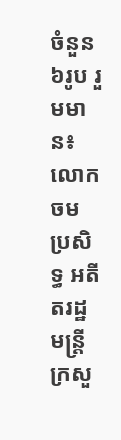ចំនួន ៦រូប រួមមាន៖ លោក ចម ប្រសិទ្ធ អតីតរដ្ឋមន្រ្តីក្រសួ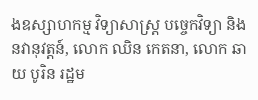ងឧស្សាហកម្ម វិទ្យាសាស្រ្ត បច្ចេកវិទ្យា និងនវានុវត្តន៍, លោក ឈិន កេតនា, លោក ឆាយ បូរិន រដ្ឋម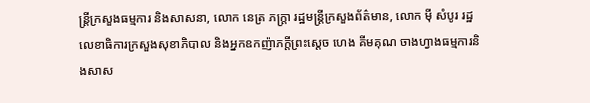ន្រ្តីក្រសួងធម្មការ និងសាសនា, លោក នេត្រ ភក្រ្តា រដ្ឋមន្រ្តីក្រសួងព័ត៌មាន, លោក មុី សំបូរ រដ្ឋលេខាធិការក្រសួងសុខាភិបាល និងអ្នកឧកញ៉ាភក្តីព្រះស្តេច ហេង គីមគុណ ចាងហ្វាងធម្មការនិងសាស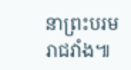នាព្រះបរមរាជវាំង៕